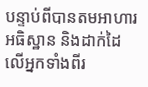បន្ទាប់ពីបានតមអាហារ អធិស្ឋាន និងដាក់ដៃលើអ្នកទាំងពីរ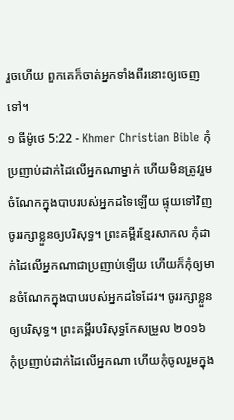រួចហើយ ពួកគេក៏ចាត់អ្នកទាំងពីរនោះឲ្យចេញទៅ។
១ ធីម៉ូថេ 5:22 - Khmer Christian Bible កុំប្រញាប់ដាក់ដៃលើអ្នកណាម្នាក់ ហើយមិនត្រូវរួមចំណែកក្នុងបាបរបស់អ្នកដទៃឡើយ ផ្ទុយទៅវិញ ចូររក្សាខ្លួនឲ្យបរិសុទ្ធ។ ព្រះគម្ពីរខ្មែរសាកល កុំដាក់ដៃលើអ្នកណាជាប្រញាប់ឡើយ ហើយក៏កុំឲ្យមានចំណែកក្នុងបាបរបស់អ្នកដទៃដែរ។ ចូររក្សាខ្លួនឲ្យបរិសុទ្ធ។ ព្រះគម្ពីរបរិសុទ្ធកែសម្រួល ២០១៦ កុំប្រញាប់ដាក់ដៃលើអ្នកណា ហើយកុំចូលរួមក្នុង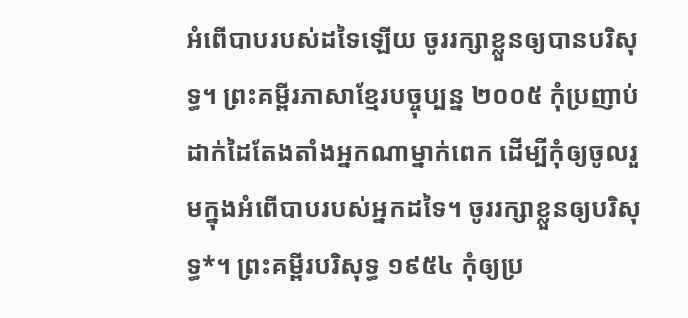អំពើបាបរបស់ដទៃឡើយ ចូររក្សាខ្លួនឲ្យបានបរិសុទ្ធ។ ព្រះគម្ពីរភាសាខ្មែរបច្ចុប្បន្ន ២០០៥ កុំប្រញាប់ដាក់ដៃតែងតាំងអ្នកណាម្នាក់ពេក ដើម្បីកុំឲ្យចូលរួមក្នុងអំពើបាបរបស់អ្នកដទៃ។ ចូររក្សាខ្លួនឲ្យបរិសុទ្ធ*។ ព្រះគម្ពីរបរិសុទ្ធ ១៩៥៤ កុំឲ្យប្រ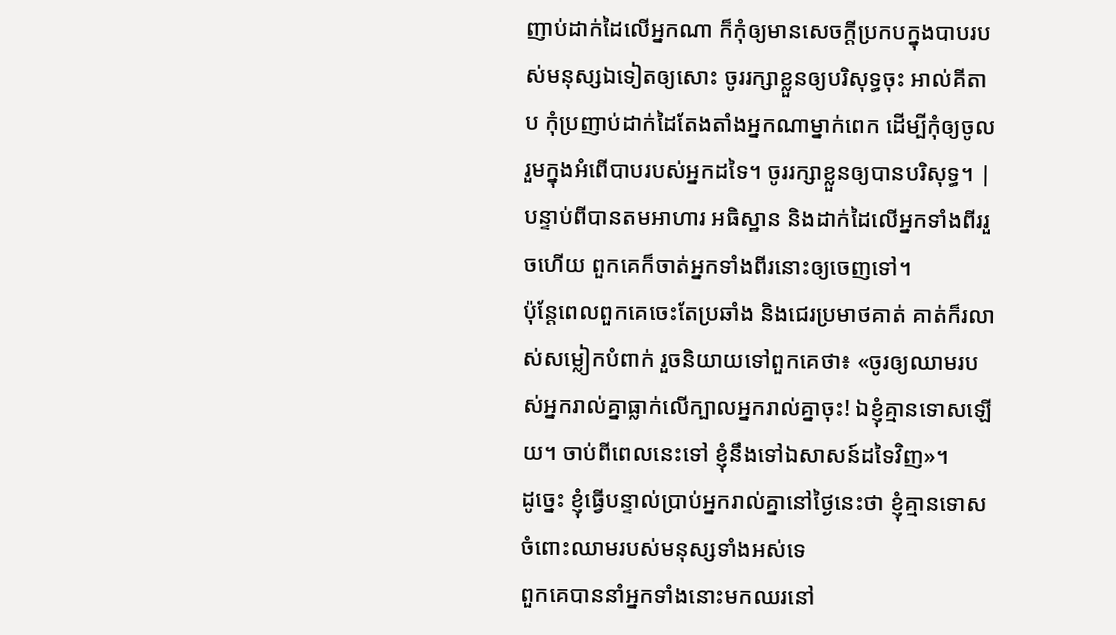ញាប់ដាក់ដៃលើអ្នកណា ក៏កុំឲ្យមានសេចក្ដីប្រកបក្នុងបាបរបស់មនុស្សឯទៀតឲ្យសោះ ចូររក្សាខ្លួនឲ្យបរិសុទ្ធចុះ អាល់គីតាប កុំប្រញាប់ដាក់ដៃតែងតាំងអ្នកណាម្នាក់ពេក ដើម្បីកុំឲ្យចូលរួមក្នុងអំពើបាបរបស់អ្នកដទៃ។ ចូររក្សាខ្លួនឲ្យបានបរិសុទ្ធ។ |
បន្ទាប់ពីបានតមអាហារ អធិស្ឋាន និងដាក់ដៃលើអ្នកទាំងពីររួចហើយ ពួកគេក៏ចាត់អ្នកទាំងពីរនោះឲ្យចេញទៅ។
ប៉ុន្ដែពេលពួកគេចេះតែប្រឆាំង និងជេរប្រមាថគាត់ គាត់ក៏រលាស់សម្លៀកបំពាក់ រួចនិយាយទៅពួកគេថា៖ «ចូរឲ្យឈាមរបស់អ្នករាល់គ្នាធ្លាក់លើក្បាលអ្នករាល់គ្នាចុះ! ឯខ្ញុំគ្មានទោសឡើយ។ ចាប់ពីពេលនេះទៅ ខ្ញុំនឹងទៅឯសាសន៍ដទៃវិញ»។
ដូច្នេះ ខ្ញុំធ្វើបន្ទាល់ប្រាប់អ្នករាល់គ្នានៅថ្ងៃនេះថា ខ្ញុំគ្មានទោសចំពោះឈាមរបស់មនុស្សទាំងអស់ទេ
ពួកគេបាននាំអ្នកទាំងនោះមកឈរនៅ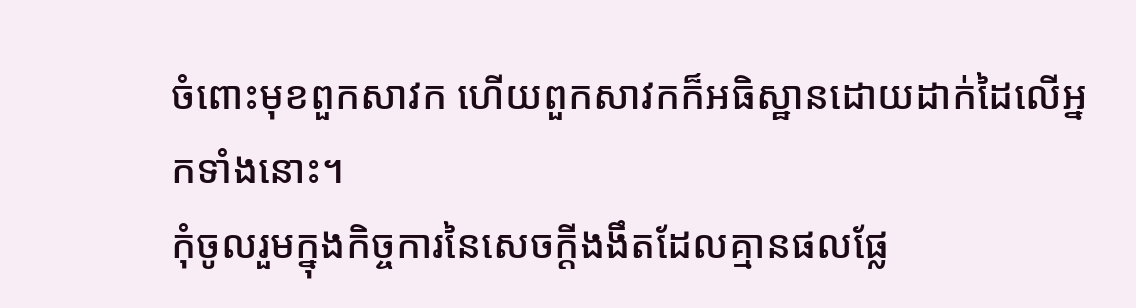ចំពោះមុខពួកសាវក ហើយពួកសាវកក៏អធិស្ឋានដោយដាក់ដៃលើអ្នកទាំងនោះ។
កុំចូលរួមក្នុងកិច្ចការនៃសេចក្ដីងងឹតដែលគ្មានផលផ្លែ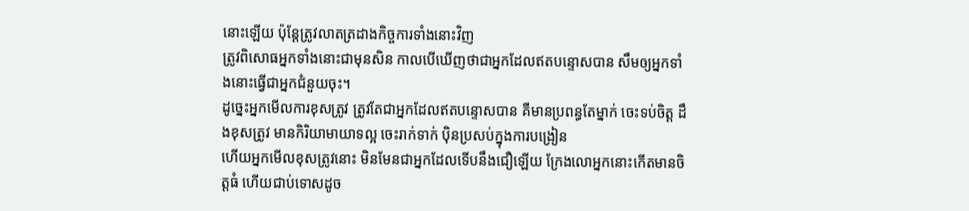នោះឡើយ ប៉ុន្ដែត្រូវលាតត្រដាងកិច្ចការទាំងនោះវិញ
ត្រូវពិសោធអ្នកទាំងនោះជាមុនសិន កាលបើឃើញថាជាអ្នកដែលឥតបន្ទោសបាន សឹមឲ្យអ្នកទាំងនោះធ្វើជាអ្នកជំនួយចុះ។
ដូច្នេះអ្នកមើលការខុសត្រូវ ត្រូវតែជាអ្នកដែលឥតបន្ទោសបាន គឺមានប្រពន្ធតែម្នាក់ ចេះទប់ចិត្ដ ដឹងខុសត្រូវ មានកិរិយាមាយាទល្អ ចេះរាក់ទាក់ ប៉ិនប្រសប់ក្នុងការបង្រៀន
ហើយអ្នកមើលខុសត្រូវនោះ មិនមែនជាអ្នកដែលទើបនឹងជឿឡើយ ក្រែងលោអ្នកនោះកើតមានចិត្ដធំ ហើយជាប់ទោសដូច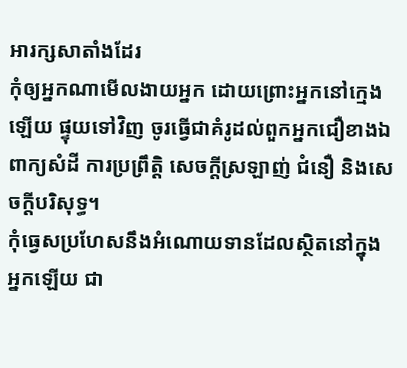អារក្សសាតាំងដែរ
កុំឲ្យអ្នកណាមើលងាយអ្នក ដោយព្រោះអ្នកនៅក្មេងឡើយ ផ្ទុយទៅវិញ ចូរធ្វើជាគំរូដល់ពួកអ្នកជឿខាងឯពាក្យសំដី ការប្រព្រឹត្ដិ សេចក្ដីស្រឡាញ់ ជំនឿ និងសេចក្ដីបរិសុទ្ធ។
កុំធ្វេសប្រហែសនឹងអំណោយទានដែលស្ថិតនៅក្នុងអ្នកឡើយ ជា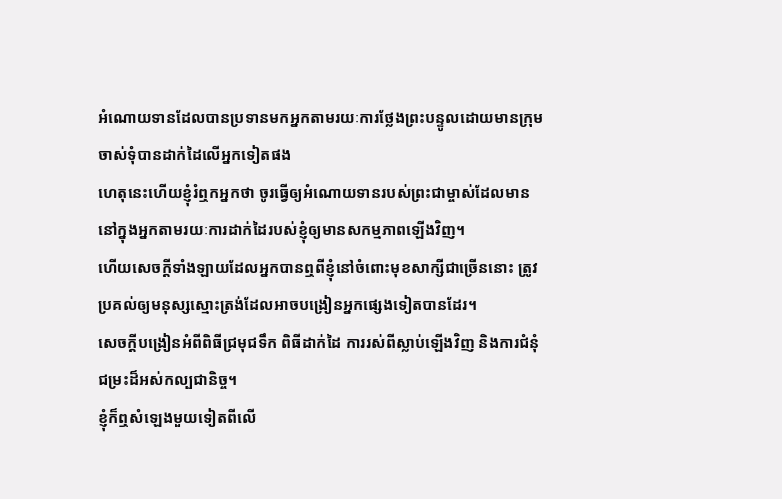អំណោយទានដែលបានប្រទានមកអ្នកតាមរយៈការថ្លែងព្រះបន្ទូលដោយមានក្រុមចាស់ទុំបានដាក់ដៃលើអ្នកទៀតផង
ហេតុនេះហើយខ្ញុំរំឮកអ្នកថា ចូរធ្វើឲ្យអំណោយទានរបស់ព្រះជាម្ចាស់ដែលមាននៅក្នុងអ្នកតាមរយៈការដាក់ដៃរបស់ខ្ញុំឲ្យមានសកម្មភាពឡើងវិញ។
ហើយសេចក្ដីទាំងឡាយដែលអ្នកបានឮពីខ្ញុំនៅចំពោះមុខសាក្សីជាច្រើននោះ ត្រូវប្រគល់ឲ្យមនុស្សស្មោះត្រង់ដែលអាចបង្រៀនអ្នកផ្សេងទៀតបានដែរ។
សេចក្ដីបង្រៀនអំពីពិធីជ្រមុជទឹក ពិធីដាក់ដៃ ការរស់ពីស្លាប់ឡើងវិញ និងការជំនុំជម្រះដ៏អស់កល្បជានិច្ច។
ខ្ញុំក៏ឮសំឡេងមួយទៀតពីលើ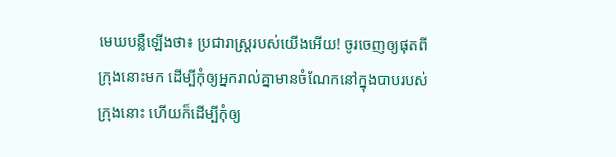មេឃបន្លឺឡើងថា៖ ប្រជារាស្រ្ដរបស់យើងអើយ! ចូរចេញឲ្យផុតពីក្រុងនោះមក ដើម្បីកុំឲ្យអ្នករាល់គ្នាមានចំណែកនៅក្នុងបាបរបស់ក្រុងនោះ ហើយក៏ដើម្បីកុំឲ្យ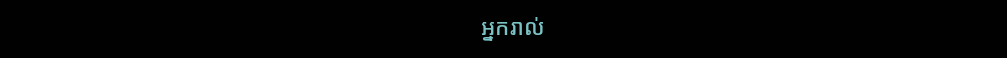អ្នករាល់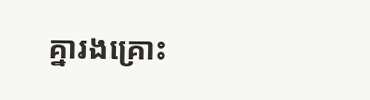គ្នារងគ្រោះ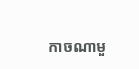កាចណាមួ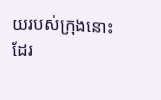យរបស់ក្រុងនោះដែរ